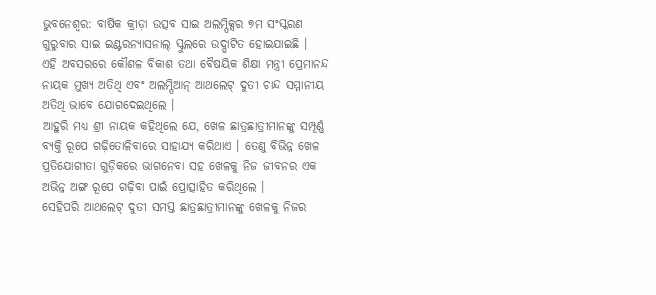ଭୁବନେଶ୍ୱର: ବାର୍ଷିକ କ୍ରୀଡ଼ା ଉତ୍ସବ ସାଇ ଅଲମ୍ପିକ୍ସର ୭ମ ସଂସ୍କରଣ ଗୁରୁବାର ସାଇ ଇଣ୍ଟରନ୍ୟାସନାଲ୍ ସ୍କୁଲରେ ଉଦ୍ଘାଟିତ ହୋଇଯାଇଛି ।
ଏହି ଅବସରରେ କୌଶଳ ବିକାଶ ତଥା ବୈଷୟିକ ଶିକ୍ଷା ମନ୍ତ୍ରୀ ପ୍ରେମାନନ୍ଦ ନାୟକ ମୁଖ୍ୟ ଅତିଥି ଏବଂ ଅଲମ୍ପିଆନ୍ ଆଥଲେଟ୍ ଦୁତୀ ଚାନ୍ଦ ସମ୍ମାନୀୟ ଅତିଥି ଭାବେ ଯୋଗଦେଇଥିଲେ ।
ଆହୁରି ମଧ୍ୟ ଶ୍ରୀ ନାୟକ କହିଥିଲେ ଯେ, ଖେଳ ଛାତ୍ରଛାତ୍ରୀମାନଙ୍କୁ ସମ୍ପୂର୍ଣ୍ଣ ବ୍ୟକ୍ତି ରୂପେ ଗଢ଼ିତୋଳିବାରେ ସାହାଯ୍ୟ କରିଥାଏ । ତେଣୁ ବିଭିନ୍ନ ଖେଳ ପ୍ରତିଯୋଗୀତା ଗୁଡ଼ିକରେ ଭାଗନେବା ସହ ଖେଳକୁ ନିଜ ଜୀବନର ଏକ ଅଭିନ୍ନ ଅଙ୍ଗ ରୂପେ ଗଢ଼ିବା ପାଇଁ ପ୍ରୋତ୍ସାହିତ କରିଥିଲେ ।
ସେହିପରି ଆଥଲେଟ୍ ଦୁତୀ ସମସ୍ତ ଛାତ୍ରଛାତ୍ରୀମାନଙ୍କୁ ଖେଳକୁ ନିଜର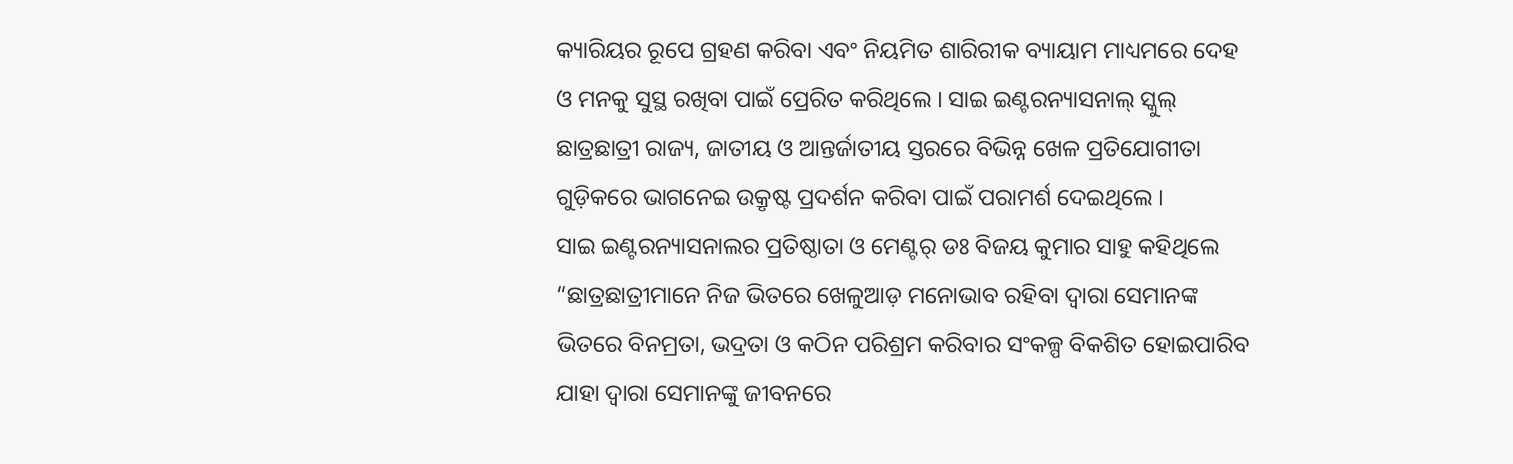କ୍ୟାରିୟର ରୂପେ ଗ୍ରହଣ କରିବା ଏବଂ ନିୟମିତ ଶାରିରୀକ ବ୍ୟାୟାମ ମାଧ୍ୟମରେ ଦେହ ଓ ମନକୁ ସୁସ୍ଥ ରଖିବା ପାଇଁ ପ୍ରେରିତ କରିଥିଲେ । ସାଇ ଇଣ୍ଟରନ୍ୟାସନାଲ୍ ସ୍କୁଲ୍ ଛାତ୍ରଛାତ୍ରୀ ରାଜ୍ୟ, ଜାତୀୟ ଓ ଆନ୍ତର୍ଜାତୀୟ ସ୍ତରରେ ବିଭିନ୍ନ ଖେଳ ପ୍ରତିଯୋଗୀତା ଗୁଡ଼ିକରେ ଭାଗନେଇ ଉକ୍ରୃଷ୍ଟ ପ୍ରଦର୍ଶନ କରିବା ପାଇଁ ପରାମର୍ଶ ଦେଇଥିଲେ ।
ସାଇ ଇଣ୍ଟରନ୍ୟାସନାଲର ପ୍ରତିଷ୍ଠାତା ଓ ମେଣ୍ଟର୍ ଡଃ ବିଜୟ କୁମାର ସାହୁ କହିଥିଲେ “ଛାତ୍ରଛାତ୍ରୀମାନେ ନିଜ ଭିତରେ ଖେଳୁଆଡ଼ ମନୋଭାବ ରହିବା ଦ୍ୱାରା ସେମାନଙ୍କ ଭିତରେ ବିନମ୍ରତା, ଭଦ୍ରତା ଓ କଠିନ ପରିଶ୍ରମ କରିବାର ସଂକଳ୍ପ ବିକଶିତ ହୋଇପାରିବ ଯାହା ଦ୍ୱାରା ସେମାନଙ୍କୁ ଜୀବନରେ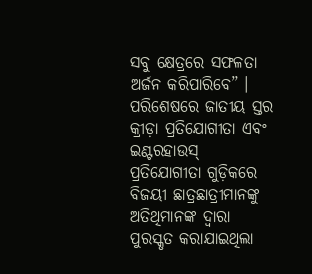ସବୁ କ୍ଷେତ୍ରରେ ସଫଳତା ଅର୍ଜନ କରିପାରିବେ” ।
ପରିଶେଷରେ ଜାତୀୟ ସ୍ତର କ୍ରୀଡ଼ା ପ୍ରତିଯୋଗୀତା ଏବଂ ଇଣ୍ଟରହାଉସ୍ ପ୍ରତିଯୋଗୀତା ଗୁଡ଼ିକରେ ବିଜୟୀ ଛାତ୍ରଛାତ୍ରୀମାନଙ୍କୁ ଅତିଥିମାନଙ୍କ ଦ୍ୱାରା ପୁରସ୍କୃତ କରାଯାଇଥିଲା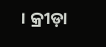। କ୍ରୀଡ଼ା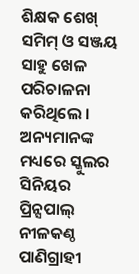ଶିକ୍ଷକ ଶେଖ୍ ସମିମ୍ ଓ ସଞ୍ଜୟ ସାହୁ ଖେଳ ପରିଚାଳନା କରିଥିଲେ । ଅନ୍ୟମାନଙ୍କ ମଧ୍ୟରେ ସ୍କୁଲର ସିନିୟର ପ୍ରିନ୍ସପାଲ୍ ନୀଳକଣ୍ଠ ପାଣିଗ୍ରାହୀ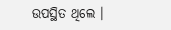ଉପସ୍ଥିତ ଥିଲେ ।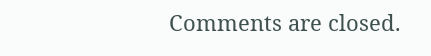Comments are closed.